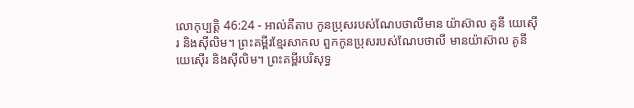លោកុប្បត្តិ 46:24 - អាល់គីតាប កូនប្រុសរបស់ណែបថាលីមាន យ៉ាស៊ាល គូនី យេស៊ើរ និងស៊ីលិម។ ព្រះគម្ពីរខ្មែរសាកល ពួកកូនប្រុសរបស់ណែបថាលី មានយ៉ាស៊ាល គូនី យេស៊ើរ និងស៊ីលិម។ ព្រះគម្ពីរបរិសុទ្ធ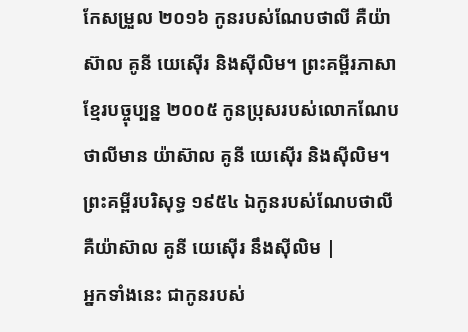កែសម្រួល ២០១៦ កូនរបស់ណែបថាលី គឺយ៉ាស៊ាល គូនី យេស៊ើរ និងស៊ីលិម។ ព្រះគម្ពីរភាសាខ្មែរបច្ចុប្បន្ន ២០០៥ កូនប្រុសរបស់លោកណែបថាលីមាន យ៉ាស៊ាល គូនី យេស៊ើរ និងស៊ីលិម។ ព្រះគម្ពីរបរិសុទ្ធ ១៩៥៤ ឯកូនរបស់ណែបថាលី គឺយ៉ាស៊ាល គូនី យេស៊ើរ នឹងស៊ីលិម |
អ្នកទាំងនេះ ជាកូនរបស់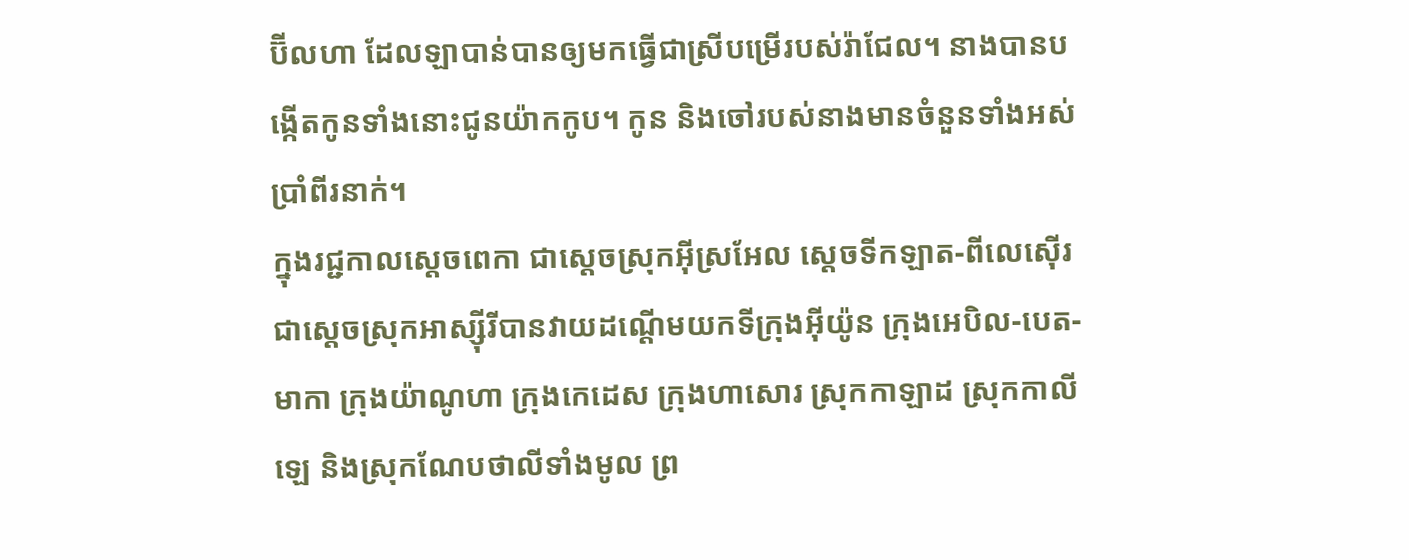ប៊ីលហា ដែលឡាបាន់បានឲ្យមកធ្វើជាស្រីបម្រើរបស់រ៉ាជែល។ នាងបានបង្កើតកូនទាំងនោះជូនយ៉ាកកូប។ កូន និងចៅរបស់នាងមានចំនួនទាំងអស់ប្រាំពីរនាក់។
ក្នុងរជ្ជកាលស្តេចពេកា ជាស្តេចស្រុកអ៊ីស្រអែល ស្តេចទីកឡាត-ពីលេស៊ើរ ជាស្តេចស្រុកអាស្ស៊ីរីបានវាយដណ្តើមយកទីក្រុងអ៊ីយ៉ូន ក្រុងអេបិល-បេត-មាកា ក្រុងយ៉ាណូហា ក្រុងកេដេស ក្រុងហាសោរ ស្រុកកាឡាដ ស្រុកកាលីឡេ និងស្រុកណែបថាលីទាំងមូល ព្រ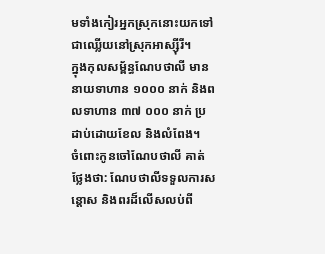មទាំងកៀរអ្នកស្រុកនោះយកទៅជាឈ្លើយនៅស្រុកអាស្ស៊ីរី។
ក្នុងកុលសម្ព័ន្ធណែបថាលី មាននាយទាហាន ១០០០ នាក់ និងពលទាហាន ៣៧ ០០០ នាក់ ប្រដាប់ដោយខែល និងលំពែង។
ចំពោះកូនចៅណែបថាលី គាត់ថ្លែងថា: ណែបថាលីទទួលការសន្តោស និងពរដ៏លើសលប់ពី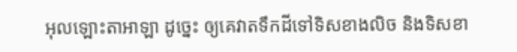អុលឡោះតាអាឡា ដូច្នេះ ឲ្យគេវាតទឹកដីទៅទិសខាងលិច និងទិសខា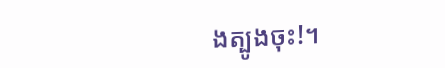ងត្បូងចុះ!។